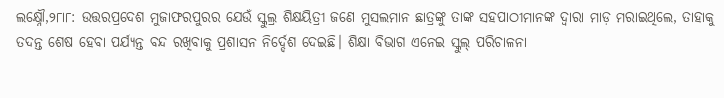ଲକ୍ଷ୍ନୌ,୨୮ା୮: ଉତ୍ତରପ୍ରଦେଶ ମୁଜାଫରପୁରର ଯେଉଁ ସ୍କୁଲ୍ର ଶିକ୍ଷୟିତ୍ରୀ ଜଣେ ମୁସଲମାନ ଛାତ୍ରଙ୍କୁ ତାଙ୍କ ସହପାଠୀମାନଙ୍କ ଦ୍ୱାରା ମାଡ଼ ମରାଇଥିଲେ, ତାହାକୁ ତଦନ୍ତ ଶେଷ ହେବା ପର୍ଯ୍ୟନ୍ତ ବନ୍ଦ ରଖିବାକୁ ପ୍ରଶାସନ ନିର୍ଦ୍ଦେଶ ଦେଇଛି। ଶିକ୍ଷା ବିଭାଗ ଏନେଇ ସ୍କୁଲ୍ ପରିଚାଳନା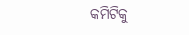କମିଟିକୁ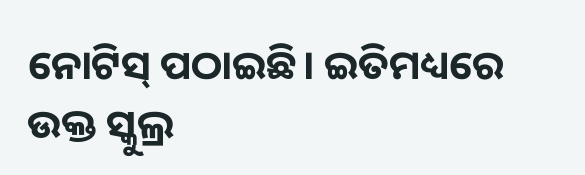ନୋଟିସ୍ ପଠାଇଛି। ଇତିମଧ୍ୟରେ ଉକ୍ତ ସ୍କୁଲ୍ର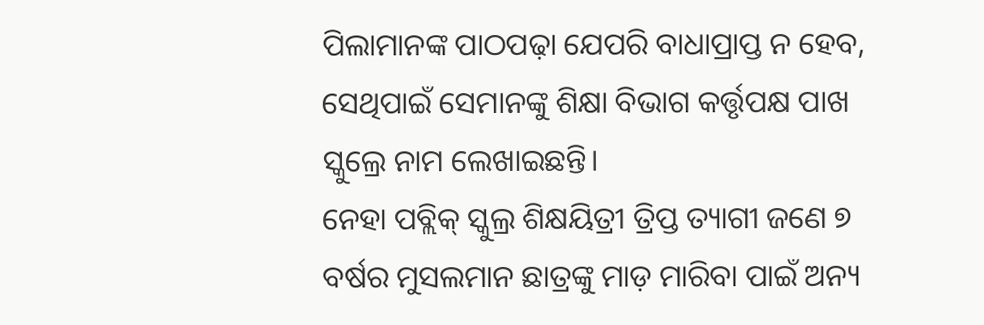ପିଲାମାନଙ୍କ ପାଠପଢ଼ା ଯେପରି ବାଧାପ୍ରାପ୍ତ ନ ହେବ, ସେଥିପାଇଁ ସେମାନଙ୍କୁ ଶିକ୍ଷା ବିଭାଗ କର୍ତ୍ତୃପକ୍ଷ ପାଖ ସ୍କୁଲ୍ରେ ନାମ ଲେଖାଇଛନ୍ତି।
ନେହା ପବ୍ଲିକ୍ ସ୍କୁଲ୍ର ଶିକ୍ଷୟିତ୍ରୀ ତ୍ରିପ୍ତ ତ୍ୟାଗୀ ଜଣେ ୭ ବର୍ଷର ମୁସଲମାନ ଛାତ୍ରଙ୍କୁ ମାଡ଼ ମାରିବା ପାଇଁ ଅନ୍ୟ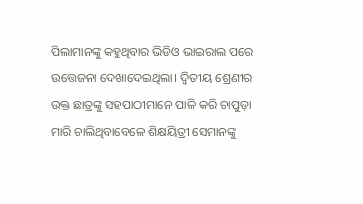ପିଲାମାନଙ୍କୁ କହୁଥିବାର ଭିଡିଓ ଭାଇରାଲ ପରେ ଉତ୍ତେଜନା ଦେଖାଦେଇଥିଲା। ଦ୍ୱିତୀୟ ଶ୍ରେଣୀର ଉକ୍ତ ଛାତ୍ରଙ୍କୁ ସହପାଠୀମାନେ ପାଳି କରି ଚାପୁଡ଼ା ମାରି ଚାଲିଥିବାବେଳେ ଶିକ୍ଷୟିତ୍ରୀ ସେମାନଙ୍କୁ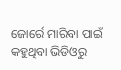ଜୋର୍ରେ ମାରିବା ପାଇଁ କହୁଥିବା ଭିଡିଓରୁ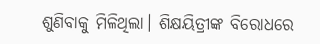ଶୁଣିବାକୁ ମିଳିଥିଲା। ଶିକ୍ଷୟିତ୍ରୀଙ୍କ ବିରୋଧରେ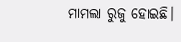ମାମଲା ରୁଜୁ ହୋଇଛି।